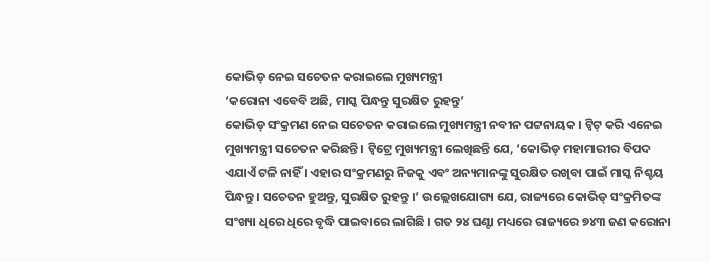କୋଭିଡ୍ ନେଇ ସଚେତନ କରାଇଲେ ମୁଖ୍ୟମନ୍ତ୍ରୀ
‘କରୋନା ଏବେବି ଅଛି, ମାସ୍କ ପିନ୍ଧନ୍ତୁ ସୁରକ୍ଷିତ ରୁହନ୍ତୁ’
କୋଭିଡ୍ ସଂକ୍ରମଣ ନେଇ ସଚେତନ କରାଇଲେ ମୁଖ୍ୟମନ୍ତ୍ରୀ ନବୀନ ପଟ୍ଟନାୟକ । ଟ୍ବିଟ୍ କରି ଏନେଇ ମୁଖ୍ୟମନ୍ତ୍ରୀ ସଚେତନ କରିଛନ୍ତି । ଟ୍ବିଟ୍ରେ ମୁଖ୍ୟମନ୍ତ୍ରୀ ଲେଖିଛନ୍ତି ଯେ, ‘କୋଭିଡ୍ ମହାମାରୀର ବିପଦ ଏଯାଏଁ ଟଳି ନାହିଁ । ଏହାର ସଂକ୍ରମଣରୁ ନିଜକୁ ଏବଂ ଅନ୍ୟମାନଙ୍କୁ ସୁରକ୍ଷିତ ରଖିବା ପାଇଁ ମାସ୍କ ନିଶ୍ଚୟ ପିନ୍ଧନ୍ତୁ । ସଚେତନ ହୁଅନ୍ତୁ, ସୁରକ୍ଷିତ ରୁହନ୍ତୁ ।’ ଉଲ୍ଲେଖଯୋଗ୍ୟ ଯେ, ରାଜ୍ୟରେ କୋଭିଡ୍ ସଂକ୍ରମିତଙ୍କ ସଂଖ୍ୟା ଧିରେ ଧିରେ ବୃଦ୍ଧି ପାଇବାରେ ଲାଗିଛି । ଗତ ୨୪ ଘଣ୍ଟା ମଧ୍ୟରେ ରାଜ୍ୟରେ ୭୪୩ ଜଣ କରୋନା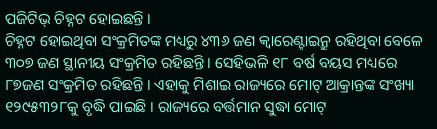ପଜିଟିଭ୍ ଚିହ୍ନଟ ହୋଇଛନ୍ତି ।
ଚିହ୍ନଟ ହୋଇଥିବା ସଂକ୍ରମିତଙ୍କ ମଧ୍ୟରୁ ୪୩୬ ଜଣ କ୍ବାରେଣ୍ଟାଇନ୍ରୁ ରହିଥିବା ବେଳେ ୩୦୭ ଜଣ ସ୍ଥାନୀୟ ସଂକ୍ରମିତ ରହିଛନ୍ତି । ସେହିଭଳି ୧୮ ବର୍ଷ ବୟସ ମଧ୍ୟରେ ୮୭ଜଣ ସଂକ୍ରମିତ ରହିଛନ୍ତି । ଏହାକୁ ମିଶାଇ ରାଜ୍ୟରେ ମୋଟ୍ ଆକ୍ରାନ୍ତଙ୍କ ସଂଖ୍ୟା ୧୨୯୫୩୨୮କୁ ବୃଦ୍ଧି ପାଇଛି । ରାଜ୍ୟରେ ବର୍ତ୍ତମାନ ସୁଦ୍ଧା ମୋଟ୍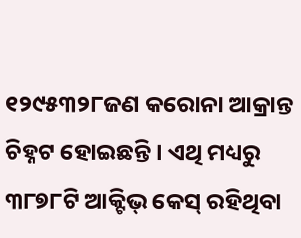୧୨୯୫୩୨୮ଜଣ କରୋନା ଆକ୍ରାନ୍ତ ଚିହ୍ନଟ ହୋଇଛନ୍ତି । ଏଥି ମଧ୍ୟରୁ ୩୮୭୮ଟି ଆକ୍ଟିଭ୍ କେସ୍ ରହିଥିବା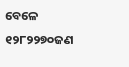ବେଳେ ୧୨୮୨୨୭୦ଜଣ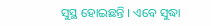ସୁସ୍ଥ ହୋଇଛନ୍ତି । ଏବେ ସୁଦ୍ଧା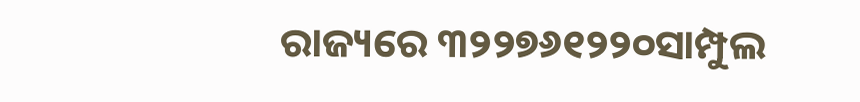ରାଜ୍ୟରେ ୩୨୨୭୬୧୨୨୦ସାମ୍ପୁଲ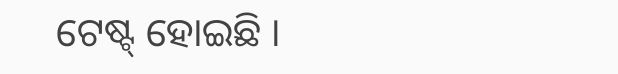ଟେଷ୍ଟ୍ ହୋଇଛି ।